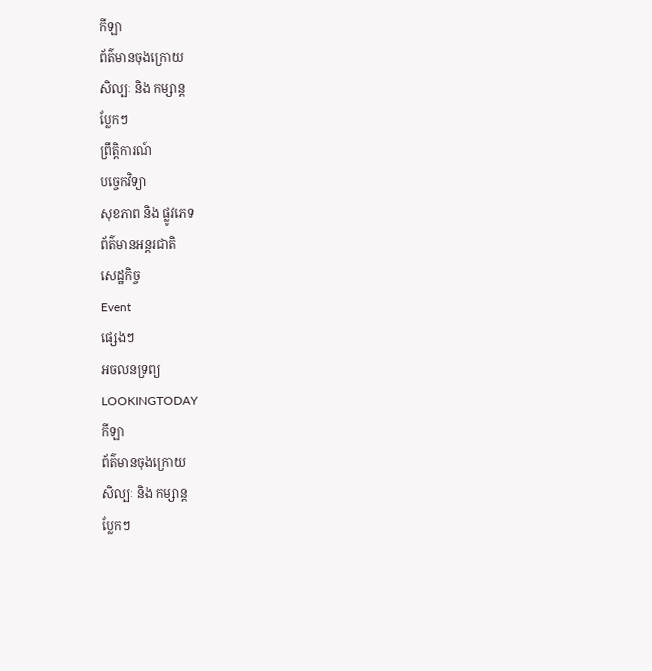កីឡា
ព័ត៌មានចុងក្រោយ
សិល្បៈ និង កម្សាន្ត
ប្លែកៗ
ព្រឹត្តិការណ៍
បច្ចេកវិទ្យា
សុខភាព និង ផ្លូវភេទ
ព័ត៌មានអន្តរជាតិ
សេដ្ឋកិច្ច
Event
ផ្សេងៗ
អចលនទ្រព្យ
LOOKINGTODAY
កីឡា
ព័ត៌មានចុងក្រោយ
សិល្បៈ និង កម្សាន្ត
ប្លែកៗ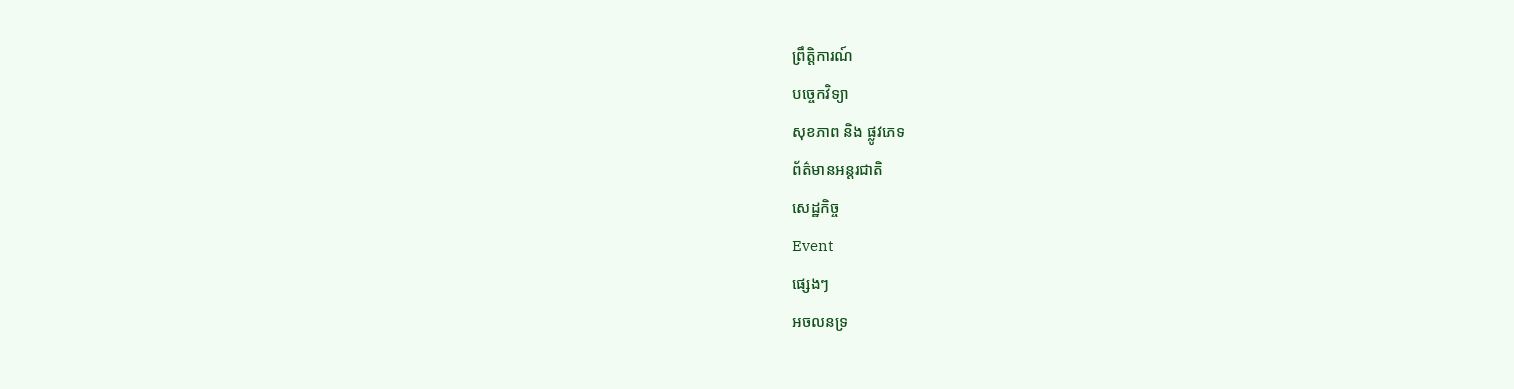ព្រឹត្តិការណ៍
បច្ចេកវិទ្យា
សុខភាព និង ផ្លូវភេទ
ព័ត៌មានអន្តរជាតិ
សេដ្ឋកិច្ច
Event
ផ្សេងៗ
អចលនទ្រ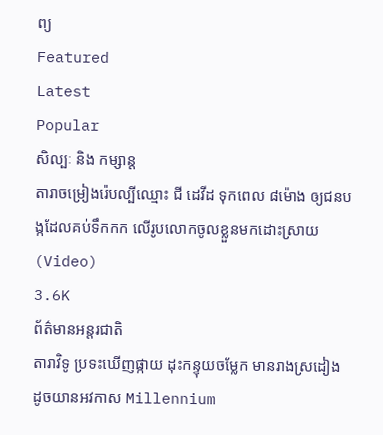ព្យ
Featured
Latest
Popular
សិល្បៈ និង កម្សាន្ត
តារាចម្រៀងរ៉េបល្បីឈ្មោះ ជី ដេវីដ ទុកពេល ៨ម៉ោង ឲ្យជនបង្កដែលគប់ទឹកកក លើរូបលោកចូលខ្លួនមកដោះស្រាយ (Video)
3.6K
ព័ត៌មានអន្តរជាតិ
តារាវិទូ ប្រទះឃើញផ្កាយ ដុះកន្ទុយចម្លែក មានរាងស្រដៀង ដូចយានអវកាស Millennium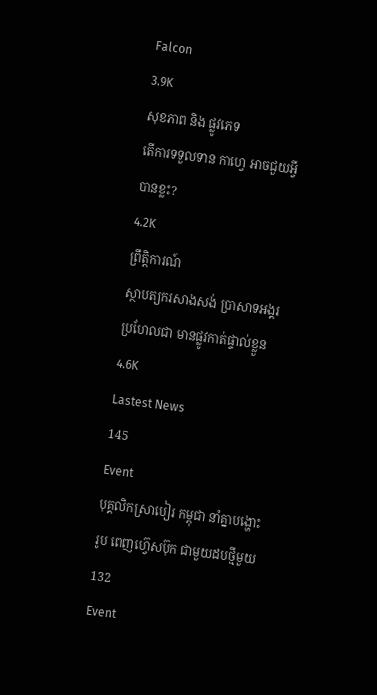Falcon
3.9K
សុខភាព និង ផ្លូវភេទ
តើការទទួលទាន កាហ្វេ អាចជួយអ្វីបានខ្លះ?
4.2K
ព្រឹត្តិការណ៍
ស្ថាបត្យករសាងសង់ ប្រាសាទអង្គរ ប្រហែលជា មានផ្លូវកាត់ផ្ទាល់ខ្លួន
4.6K
Lastest News
145
Event
បុគ្គលិកស្រាបៀរ កម្ពុជា នាំគ្នាបង្ហោះរូប ពេញហ្វ៊េសប៊ុក ជាមួយដបថ្មីមួយ
132
Event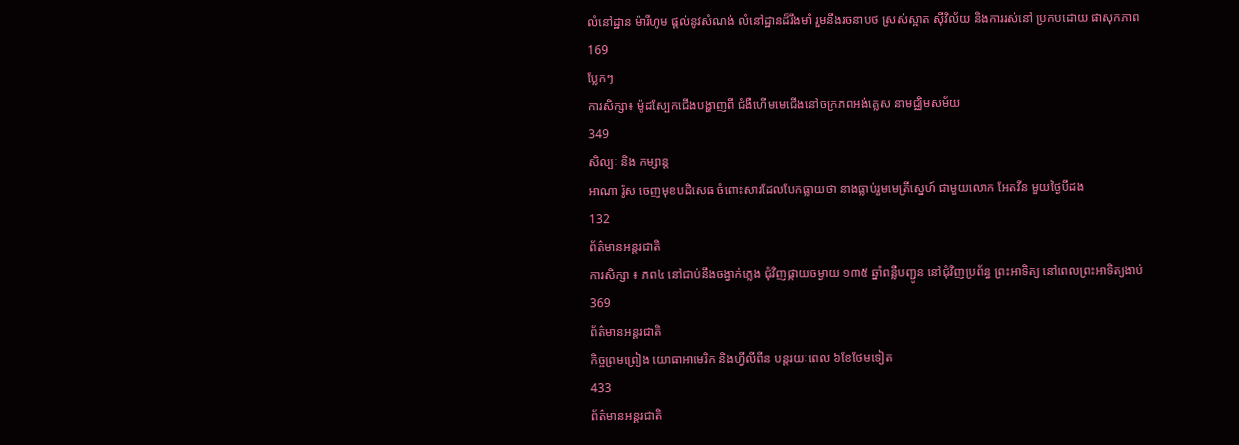លំនៅដ្ឋាន ម៉ារីហូម ផ្តល់នូវសំណង់ លំនៅដ្ឋានដ៏រឹងមាំ រួមនឹងរចនាបថ ស្រស់ស្អាត ស៊ីវិល័យ និងការរស់នៅ ប្រកបដោយ ផាសុកភាព
169
ប្លែកៗ
ការសិក្សា៖ ម៉ូដស្បែកជើងបង្ហាញពី ជំងឺហើមមេជើងនៅចក្រភពអង់គ្លេស នាមជ្ឈិមសម័យ
349
សិល្បៈ និង កម្សាន្ត
អាណា រ៉ូស ចេញមុខបដិសេធ ចំពោះសារដែលបែកធ្លាយថា នាងធ្លាប់រួមមេត្រីស្នេហ៍ ជាមួយលោក អែតវីន មួយថ្ងៃបីដង
132
ព័ត៌មានអន្តរជាតិ
ការសិក្សា ៖ ភព៤ នៅជាប់នឹងចង្វាក់ភ្លេង ជុំវិញផ្កាយចម្ងាយ ១៣៥ ឆ្នាំពន្លឺបញ្ជូន នៅជុំវិញប្រព័ន្ធ ព្រះអាទិត្យ នៅពេលព្រះអាទិត្យងាប់
369
ព័ត៌មានអន្តរជាតិ
កិច្ចព្រមព្រៀង យោធាអាមេរិក និងហ្វីលីពីន បន្តរយៈពេល ៦ខែថែមទៀត
433
ព័ត៌មានអន្តរជាតិ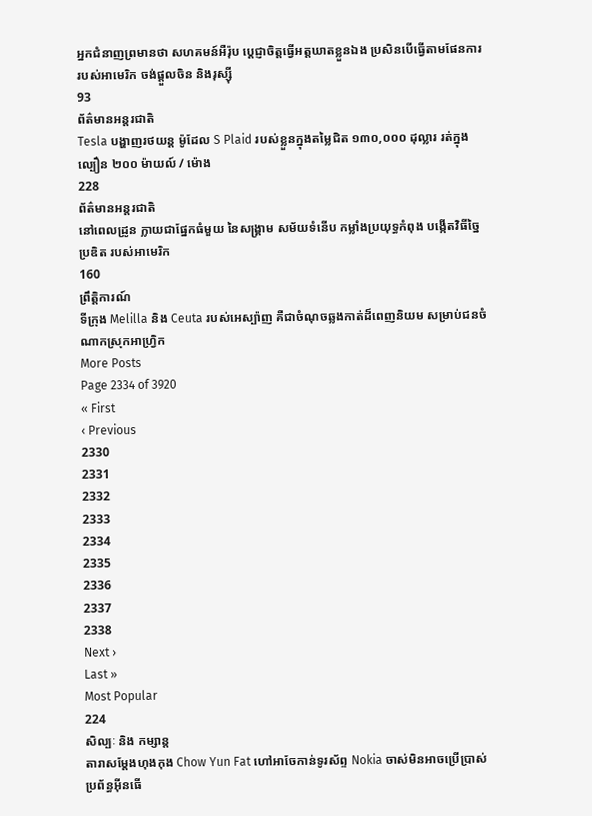អ្នកជំនាញព្រមានថា សហគមន៍អឺរ៉ុប ប្តេជ្ញាចិត្តធ្វើអត្តឃាតខ្លួនឯង ប្រសិនបើធ្វើតាមផែនការ របស់អាមេរិក ចង់ផ្តួលចិន និងរុស្ស៊ី
93
ព័ត៌មានអន្តរជាតិ
Tesla បង្ហាញរថយន្ត ម៉ូដែល S Plaid របស់ខ្លួនក្នុងតម្លៃជិត ១៣០,០០០ ដុល្លារ រត់ក្នុងល្បឿន ២០០ ម៉ាយល៍ / ម៉ោង
228
ព័ត៌មានអន្តរជាតិ
នៅពេលដ្រូន ក្លាយជាផ្នែកធំមួយ នៃសង្គ្រាម សម័យទំនើប កម្លាំងប្រយុទ្ធកំពុង បង្កើតវិធីច្នៃប្រឌិត របស់អាមេរិក
160
ព្រឹត្តិការណ៍
ទីក្រុង Melilla និង Ceuta របស់អេស្ប៉ាញ គឺជាចំណុចឆ្លងកាត់ដ៏ពេញនិយម សម្រាប់ជនចំណាកស្រុកអាហ្វ្រិក
More Posts
Page 2334 of 3920
« First
‹ Previous
2330
2331
2332
2333
2334
2335
2336
2337
2338
Next ›
Last »
Most Popular
224
សិល្បៈ និង កម្សាន្ត
តារាសម្តែងហុងកុង Chow Yun Fat ហៅអាចែកាន់ទូរស័ព្ទ Nokia ចាស់មិនអាចប្រើប្រាស់ ប្រព័ន្ធអ៊ីនធើ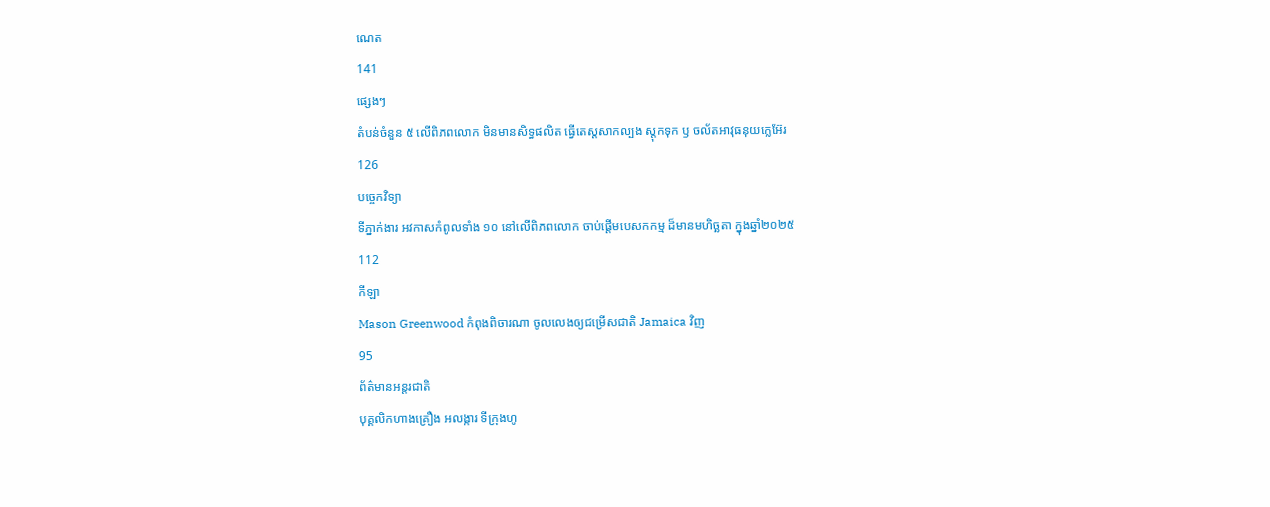ណេត
141
ផ្សេងៗ
តំបន់ចំនួន ៥ លើពិភពលោក មិនមានសិទ្ធផលិត ធ្វើតេស្តសាកល្បង ស្តុកទុក ឫ ចល័តអាវុធនុយក្លេអ៊ែរ
126
បច្ចេកវិទ្យា
ទីភ្នាក់ងារ អវកាសកំពូលទាំង ១០ នៅលើពិភពលោក ចាប់ផ្តើមបេសកកម្ម ដ៏មានមហិច្ឆតា ក្នុងឆ្នាំ២០២៥
112
កីឡា
Mason Greenwood កំពុងពិចារណា ចូលលេងឲ្យជម្រើសជាតិ Jamaica វិញ
95
ព័ត៌មានអន្តរជាតិ
បុគ្គលិកហាងគ្រឿង អលង្ការ ទីក្រុងហូ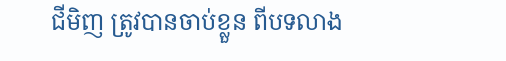ជីមិញ ត្រូវបានចាប់ខ្លួន ពីបទលាង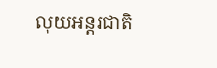លុយអន្តរជាតិ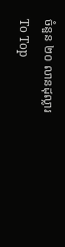ចំនួន ២០ លានដុល្លារ
To Top